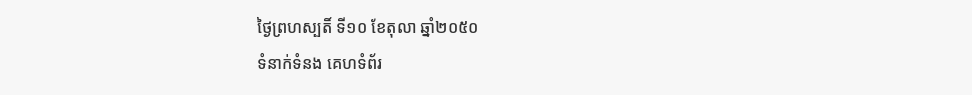ថ្ងៃព្រហស្បតិ៍ ទី១០ ខែតុលា ឆ្នាំ២០៥០
ទំនាក់ទំនង គេហទំព័រ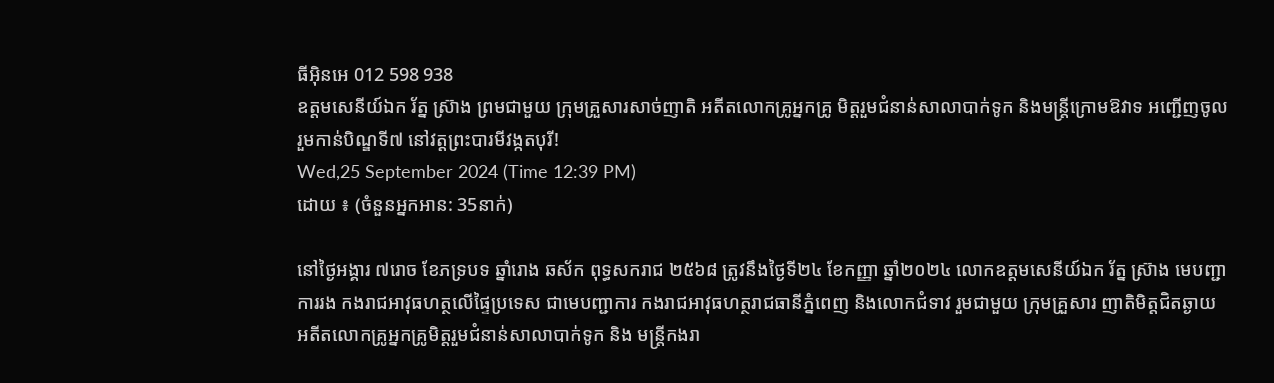ធីអ៊ិនអេ 012 598 938
ឧត្តមសេនីយ៍ឯក រ័ត្ន ស្រ៊ាង ព្រមជាមួយ ក្រុមគ្រួសារសាច់ញាតិ អតីតលោកគ្រូអ្នកគ្រូ មិត្តរួមជំនាន់សាលាបាក់ទូក និងមន្ត្រីក្រោមឱវាទ អញ្ជើញចូលរួមកាន់បិណ្ឌទី៧ នៅវត្តព្រះបារមីវង្កតបុរី!
Wed,25 September 2024 (Time 12:39 PM)
ដោយ ៖ (ចំនួនអ្នកអាន: 35នាក់)

នៅថ្ងៃអង្គារ ៧រោច ខែភទ្របទ ឆ្នាំរោង ឆស័ក ពុទ្ធសករាជ ២៥៦៨ ត្រូវនឹងថ្ងៃទី២៤ ខែកញ្ញា ឆ្នាំ២០២៤ លោកឧត្តមសេនីយ៍ឯក រ័ត្ន ស្រ៊ាង មេបញ្ជាការរង កងរាជអាវុធហត្ថលើផ្ទៃប្រទេស ជាមេបញ្ជាការ កងរាជអាវុធហត្ថរាជធានីភ្នំពេញ និងលោកជំទាវ រួមជាមួយ ក្រុមគ្រួសារ ញាតិមិត្តជិតឆ្ងាយ អតីតលោកគ្រូអ្នកគ្រូមិត្តរួមជំនាន់សាលាបាក់ទូក និង មន្ត្រីកងរា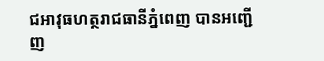ជអាវុធហត្ថរាជធានីភ្នំពេញ បានអញ្ជើញ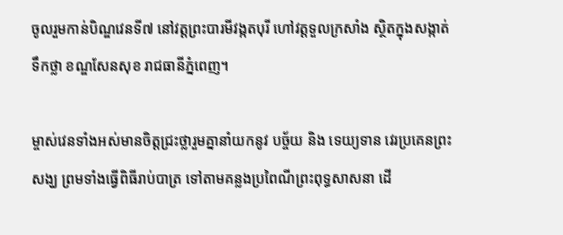ចូលរួមកាន់បិណ្ឌវេនទី៧ នៅវត្តព្រះបារមីវង្កតបុរី ហៅវត្តទួលក្រសាំង ស្ថិតក្នុងសង្កាត់ទឹកថ្លា ខណ្ឌសែនសុខ រាជធានីភ្នំពេញ។

ម្ចាស់វេនទាំងអស់មានចិត្តជ្រះថ្លារួមគ្នានាំយកនូវ បច្ច័យ និង ទេយ្យទាន វេរប្រគេនព្រះសង្ឃ ព្រមទាំងធ្វើពិធីរាប់បាត្រ ទៅតាមគន្លងប្រពៃណីព្រះពុទ្ធសាសនា ដើ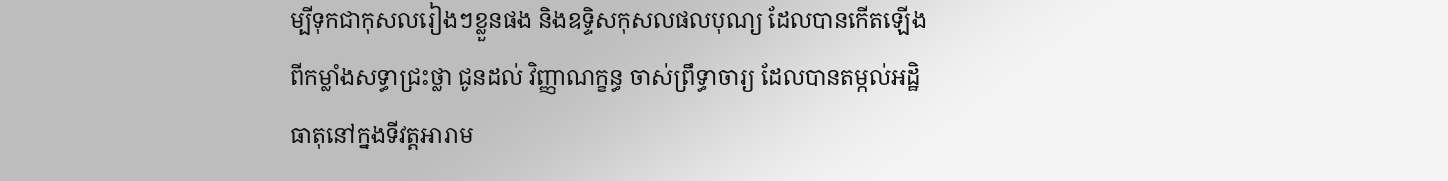ម្បីទុកជាកុសលរៀងៗខ្លួនផង និងឧទ្ទិសកុសលផលបុណ្យ ដែលបានកើតឡើង ពីកម្លាំងសទ្ធាជ្រះថ្លា ជូនដល់ វិញ្ញាណក្ខន្ធ ចាស់ព្រឹទ្ធាចារ្យ ដែលបានតម្កល់អដ្ឋិធាតុនៅក្នងទីវត្តអារាម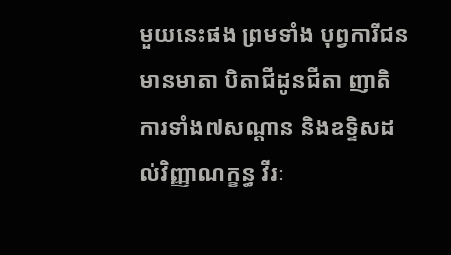មួយនេះផង ព្រមទាំង បុព្វការីជន មានមាតា បិតាជីដូនជីតា ញាតិការទាំង៧សណ្តាន និងឧទ្ទិសដល់វិញ្ញាណក្ខន្ធ វីរៈ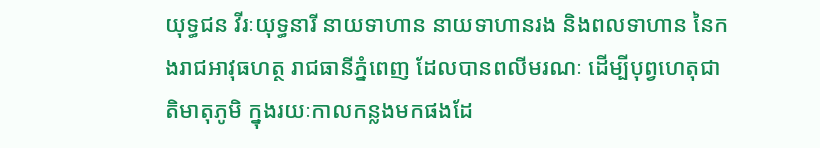យុទ្ធជន វីរៈយុទ្ធនារី នាយទាហាន នាយទាហានរង និងពលទាហាន នៃកងរាជអាវុធហត្ថ រាជធានីភ្នំពេញ ដែលបានពលីមរណៈ ដើម្បីបុព្វហេតុជាតិមាតុភូមិ ក្នុងរយៈកាលកន្លងមកផងដែ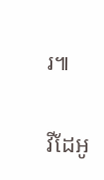រ៕

វីដែអូ